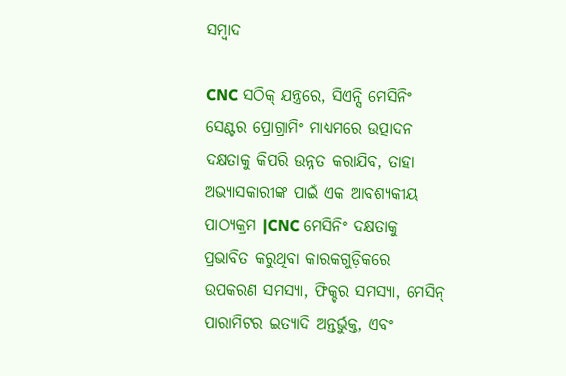ସମ୍ବାଦ

CNC ସଠିକ୍ ଯନ୍ତ୍ରରେ, ସିଏନ୍ସି ମେସିନିଂ ସେଣ୍ଟର ପ୍ରୋଗ୍ରାମିଂ ମାଧ୍ୟମରେ ଉତ୍ପାଦନ ଦକ୍ଷତାକୁ କିପରି ଉନ୍ନତ କରାଯିବ, ତାହା ଅଭ୍ୟାସକାରୀଙ୍କ ପାଇଁ ଏକ ଆବଶ୍ୟକୀୟ ପାଠ୍ୟକ୍ରମ |CNC ମେସିନିଂ ଦକ୍ଷତାକୁ ପ୍ରଭାବିତ କରୁଥିବା କାରକଗୁଡ଼ିକରେ ଉପକରଣ ସମସ୍ୟା, ଫିକ୍ଚର ସମସ୍ୟା, ମେସିନ୍ ପାରାମିଟର ଇତ୍ୟାଦି ଅନ୍ତର୍ଭୁକ୍ତ, ଏବଂ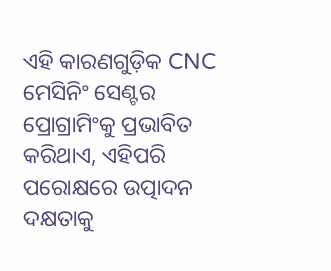ଏହି କାରଣଗୁଡ଼ିକ CNC ମେସିନିଂ ସେଣ୍ଟର ପ୍ରୋଗ୍ରାମିଂକୁ ପ୍ରଭାବିତ କରିଥାଏ, ଏହିପରି ପରୋକ୍ଷରେ ଉତ୍ପାଦନ ଦକ୍ଷତାକୁ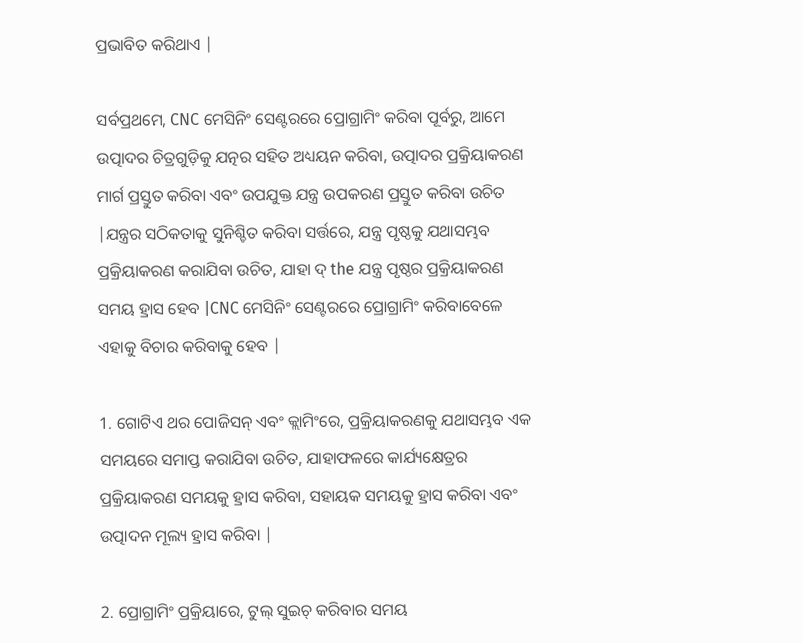ପ୍ରଭାବିତ କରିଥାଏ |

ସର୍ବପ୍ରଥମେ, CNC ମେସିନିଂ ସେଣ୍ଟରରେ ପ୍ରୋଗ୍ରାମିଂ କରିବା ପୂର୍ବରୁ, ଆମେ ଉତ୍ପାଦର ଚିତ୍ରଗୁଡ଼ିକୁ ଯତ୍ନର ସହିତ ଅଧ୍ୟୟନ କରିବା, ଉତ୍ପାଦର ପ୍ରକ୍ରିୟାକରଣ ମାର୍ଗ ପ୍ରସ୍ତୁତ କରିବା ଏବଂ ଉପଯୁକ୍ତ ଯନ୍ତ୍ର ଉପକରଣ ପ୍ରସ୍ତୁତ କରିବା ଉଚିତ |ଯନ୍ତ୍ରର ସଠିକତାକୁ ସୁନିଶ୍ଚିତ କରିବା ସର୍ତ୍ତରେ, ଯନ୍ତ୍ର ପୃଷ୍ଠକୁ ଯଥାସମ୍ଭବ ପ୍ରକ୍ରିୟାକରଣ କରାଯିବା ଉଚିତ, ଯାହା ଦ୍ the ଯନ୍ତ୍ର ପୃଷ୍ଠର ପ୍ରକ୍ରିୟାକରଣ ସମୟ ହ୍ରାସ ହେବ |CNC ମେସିନିଂ ସେଣ୍ଟରରେ ପ୍ରୋଗ୍ରାମିଂ କରିବାବେଳେ ଏହାକୁ ବିଚାର କରିବାକୁ ହେବ |

1. ଗୋଟିଏ ଥର ପୋଜିସନ୍ ଏବଂ କ୍ଲାମିଂରେ, ପ୍ରକ୍ରିୟାକରଣକୁ ଯଥାସମ୍ଭବ ଏକ ସମୟରେ ସମାପ୍ତ କରାଯିବା ଉଚିତ, ଯାହାଫଳରେ କାର୍ଯ୍ୟକ୍ଷେତ୍ରର ପ୍ରକ୍ରିୟାକରଣ ସମୟକୁ ହ୍ରାସ କରିବା, ସହାୟକ ସମୟକୁ ହ୍ରାସ କରିବା ଏବଂ ଉତ୍ପାଦନ ମୂଲ୍ୟ ହ୍ରାସ କରିବା |

2. ପ୍ରୋଗ୍ରାମିଂ ପ୍ରକ୍ରିୟାରେ, ଟୁଲ୍ ସୁଇଚ୍ କରିବାର ସମୟ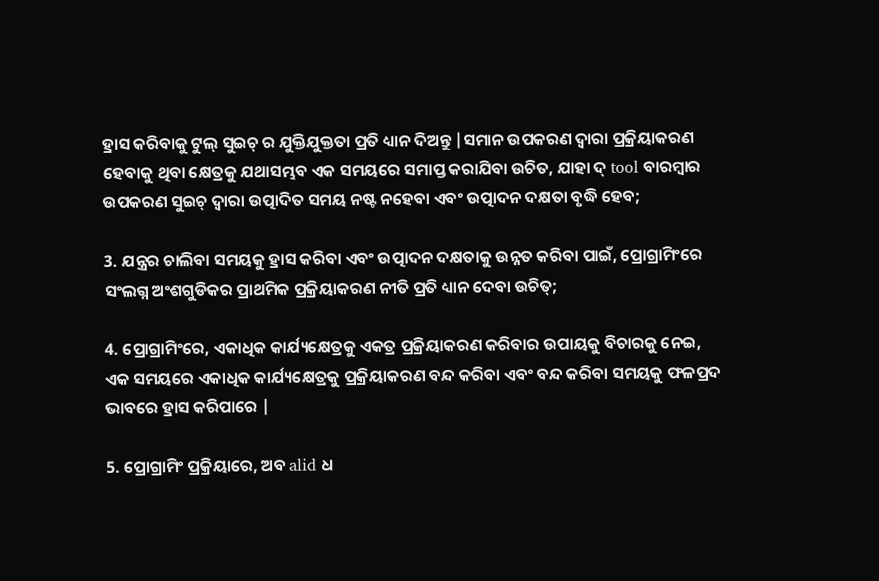ହ୍ରାସ କରିବାକୁ ଟୁଲ୍ ସୁଇଚ୍ ର ଯୁକ୍ତିଯୁକ୍ତତା ପ୍ରତି ଧ୍ୟାନ ଦିଅନ୍ତୁ |ସମାନ ଉପକରଣ ଦ୍ୱାରା ପ୍ରକ୍ରିୟାକରଣ ହେବାକୁ ଥିବା କ୍ଷେତ୍ରକୁ ଯଥାସମ୍ଭବ ଏକ ସମୟରେ ସମାପ୍ତ କରାଯିବା ଉଚିତ, ଯାହା ଦ୍ tool ବାରମ୍ବାର ଉପକରଣ ସୁଇଚ୍ ଦ୍ୱାରା ଉତ୍ପାଦିତ ସମୟ ନଷ୍ଟ ନହେବା ଏବଂ ଉତ୍ପାଦନ ଦକ୍ଷତା ବୃଦ୍ଧି ହେବ;

3. ଯନ୍ତ୍ରର ଚାଲିବା ସମୟକୁ ହ୍ରାସ କରିବା ଏବଂ ଉତ୍ପାଦନ ଦକ୍ଷତାକୁ ଉନ୍ନତ କରିବା ପାଇଁ, ପ୍ରୋଗ୍ରାମିଂରେ ସଂଲଗ୍ନ ଅଂଶଗୁଡିକର ପ୍ରାଥମିକ ପ୍ରକ୍ରିୟାକରଣ ନୀତି ପ୍ରତି ଧ୍ୟାନ ଦେବା ଉଚିତ୍;

4. ପ୍ରୋଗ୍ରାମିଂରେ, ଏକାଧିକ କାର୍ଯ୍ୟକ୍ଷେତ୍ରକୁ ଏକତ୍ର ପ୍ରକ୍ରିୟାକରଣ କରିବାର ଉପାୟକୁ ବିଚାରକୁ ନେଇ, ଏକ ସମୟରେ ଏକାଧିକ କାର୍ଯ୍ୟକ୍ଷେତ୍ରକୁ ପ୍ରକ୍ରିୟାକରଣ ବନ୍ଦ କରିବା ଏବଂ ବନ୍ଦ କରିବା ସମୟକୁ ଫଳପ୍ରଦ ଭାବରେ ହ୍ରାସ କରିପାରେ |

5. ପ୍ରୋଗ୍ରାମିଂ ପ୍ରକ୍ରିୟାରେ, ଅବ alid ଧ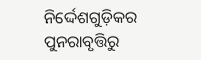ନିର୍ଦ୍ଦେଶଗୁଡ଼ିକର ପୁନରାବୃତ୍ତିରୁ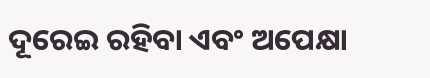ଦୂରେଇ ରହିବା ଏବଂ ଅପେକ୍ଷା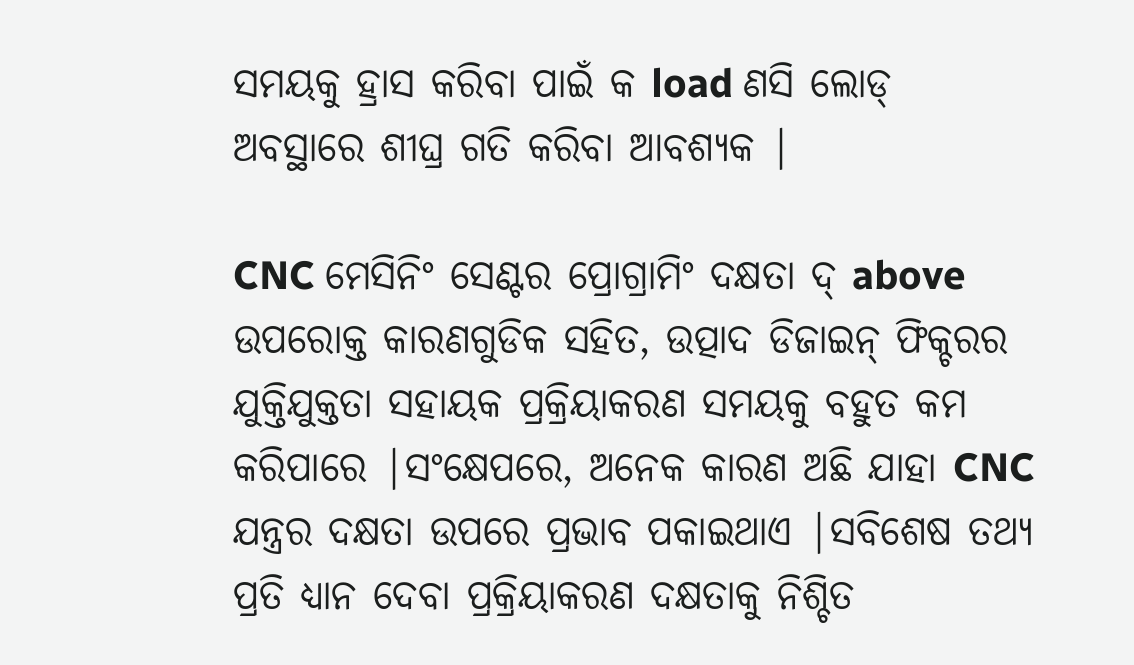ସମୟକୁ ହ୍ରାସ କରିବା ପାଇଁ କ load ଣସି ଲୋଡ୍ ଅବସ୍ଥାରେ ଶୀଘ୍ର ଗତି କରିବା ଆବଶ୍ୟକ |

CNC ମେସିନିଂ ସେଣ୍ଟର ପ୍ରୋଗ୍ରାମିଂ ଦକ୍ଷତା ଦ୍ above ଉପରୋକ୍ତ କାରଣଗୁଡିକ ସହିତ, ଉତ୍ପାଦ ଡିଜାଇନ୍ ଫିକ୍ଚରର ଯୁକ୍ତିଯୁକ୍ତତା ସହାୟକ ପ୍ରକ୍ରିୟାକରଣ ସମୟକୁ ବହୁତ କମ କରିପାରେ |ସଂକ୍ଷେପରେ, ଅନେକ କାରଣ ଅଛି ଯାହା CNC ଯନ୍ତ୍ରର ଦକ୍ଷତା ଉପରେ ପ୍ରଭାବ ପକାଇଥାଏ |ସବିଶେଷ ତଥ୍ୟ ପ୍ରତି ଧ୍ୟାନ ଦେବା ପ୍ରକ୍ରିୟାକରଣ ଦକ୍ଷତାକୁ ନିଶ୍ଚିତ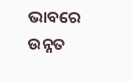ଭାବରେ ଉନ୍ନତ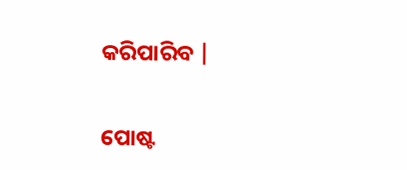କରିପାରିବ |


ପୋଷ୍ଟ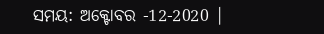ସମୟ: ଅକ୍ଟୋବର -12-2020 |